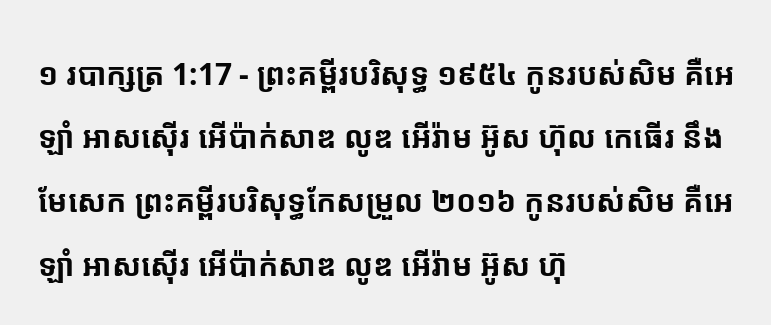១ របាក្សត្រ 1:17 - ព្រះគម្ពីរបរិសុទ្ធ ១៩៥៤ កូនរបស់សិម គឺអេឡាំ អាសស៊ើរ អើប៉ាក់សាឌ លូឌ អើរ៉ាម អ៊ូស ហ៊ុល កេធើរ នឹងមែសេក ព្រះគម្ពីរបរិសុទ្ធកែសម្រួល ២០១៦ កូនរបស់សិម គឺអេឡាំ អាសស៊ើរ អើប៉ាក់សាឌ លូឌ អើរ៉ាម អ៊ូស ហ៊ុ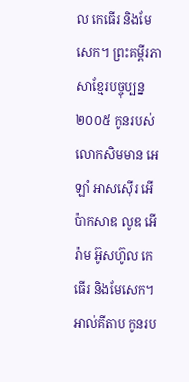ល កេធើរ និងមែសេក។ ព្រះគម្ពីរភាសាខ្មែរបច្ចុប្បន្ន ២០០៥ កូនរបស់លោកសិមមាន អេឡាំ អាសស៊ើរ អើប៉ាកសាឌ លូឌ អើរ៉ាម អ៊ូសហ៊ូល កេធើរ និងមែសេក។ អាល់គីតាប កូនរប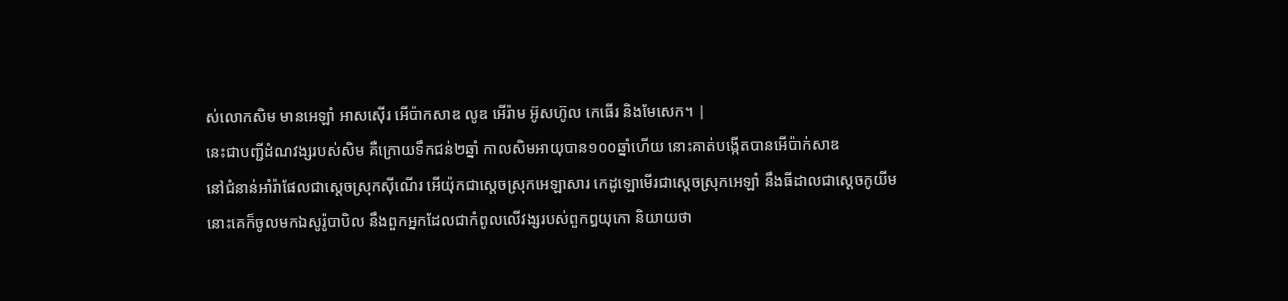ស់លោកសិម មានអេឡាំ អាសស៊ើរ អើប៉ាកសាឌ លូឌ អើរ៉ាម អ៊ូសហ៊ូល កេធើរ និងមែសេក។ |
នេះជាបញ្ជីដំណវង្សរបស់សិម គឺក្រោយទឹកជន់២ឆ្នាំ កាលសិមអាយុបាន១០០ឆ្នាំហើយ នោះគាត់បង្កើតបានអើប៉ាក់សាឌ
នៅជំនាន់អាំរ៉ាផែលជាស្តេចស្រុកស៊ីណើរ អើយ៉ុកជាស្តេចស្រុកអេឡាសារ កេដូឡោមើរជាស្តេចស្រុកអេឡាំ នឹងធីដាលជាស្តេចកូយីម
នោះគេក៏ចូលមកឯសូរ៉ូបាបិល នឹងពួកអ្នកដែលជាកំពូលលើវង្សរបស់ពួកឰយុកោ និយាយថា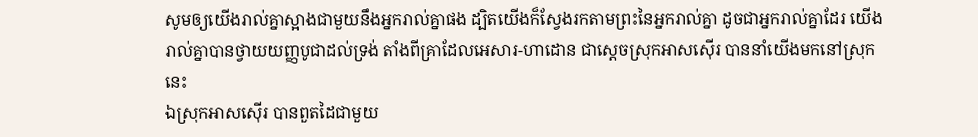សូមឲ្យយើងរាល់គ្នាស្អាងជាមួយនឹងអ្នករាល់គ្នាផង ដ្បិតយើងក៏ស្វែងរកតាមព្រះនៃអ្នករាល់គ្នា ដូចជាអ្នករាល់គ្នាដែរ យើងរាល់គ្នាបានថ្វាយយញ្ញបូជាដល់ទ្រង់ តាំងពីគ្រាដែលអេសារ-ហាដោន ជាស្តេចស្រុកអាសស៊ើរ បាននាំយើងមកនៅស្រុកនេះ
ឯស្រុកអាសស៊ើរ បានពួតដៃជាមួយ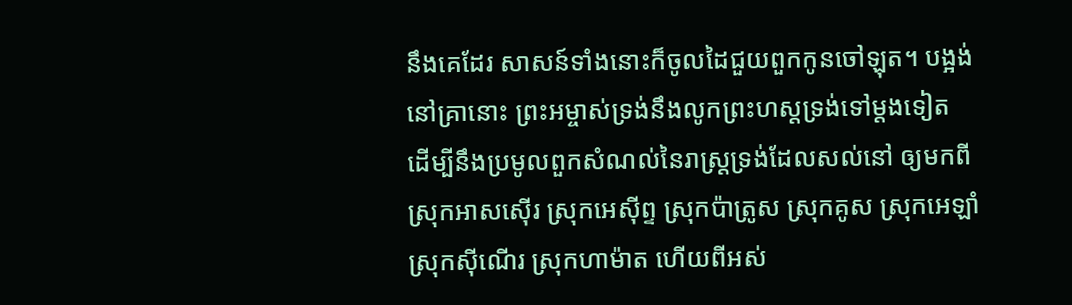នឹងគេដែរ សាសន៍ទាំងនោះក៏ចូលដៃជួយពួកកូនចៅឡុត។ បង្អង់
នៅគ្រានោះ ព្រះអម្ចាស់ទ្រង់នឹងលូកព្រះហស្តទ្រង់ទៅម្តងទៀត ដើម្បីនឹងប្រមូលពួកសំណល់នៃរាស្ត្រទ្រង់ដែលសល់នៅ ឲ្យមកពីស្រុកអាសស៊ើរ ស្រុកអេស៊ីព្ទ ស្រុកប៉ាត្រូស ស្រុកគូស ស្រុកអេឡាំ ស្រុកស៊ីណើរ ស្រុកហាម៉ាត ហើយពីអស់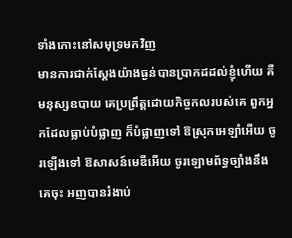ទាំងកោះនៅសមុទ្រមកវិញ
មានការជាក់ស្តែងយ៉ាងធ្ងន់បានប្រាកដដល់ខ្ញុំហើយ គឺមនុស្សឧបាយ គេប្រព្រឹត្តដោយកិច្ចកលរបស់គេ ពួកអ្នកដែលធ្លាប់បំផ្លាញ ក៏បំផ្លាញទៅ ឱស្រុកអេឡាំអើយ ចូរឡើងទៅ ឱសាសន៍មេឌីអើយ ចូរឡោមព័ទ្ធច្បាំងនឹងគេចុះ អញបានរំងាប់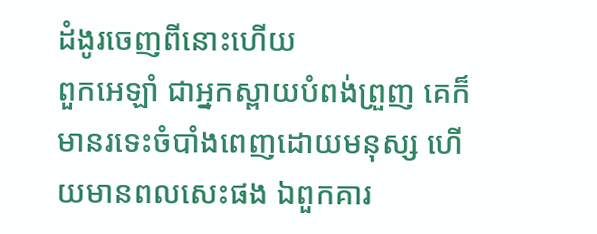ដំងូរចេញពីនោះហើយ
ពួកអេឡាំ ជាអ្នកស្ពាយបំពង់ព្រួញ គេក៏មានរទេះចំបាំងពេញដោយមនុស្ស ហើយមានពលសេះផង ឯពួកគារ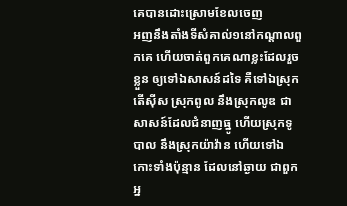គេបានដោះស្រោមខែលចេញ
អញនឹងតាំងទីសំគាល់១នៅកណ្តាលពួកគេ ហើយចាត់ពួកគេណាខ្លះដែលរួចខ្លួន ឲ្យទៅឯសាសន៍ដទៃ គឺទៅឯស្រុកតើស៊ីស ស្រុកពូល នឹងស្រុកលូឌ ជាសាសន៍ដែលជំនាញធ្នូ ហើយស្រុកទូបាល នឹងស្រុកយ៉ាវ៉ាន ហើយទៅឯកោះទាំងប៉ុន្មាន ដែលនៅឆ្ងាយ ជាពួកអ្ន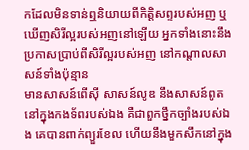កដែលមិនទាន់ឮនិយាយពីកិត្តិសព្ទរបស់អញ ឬឃើញសិរីល្អរបស់អញនៅឡើយ អ្នកទាំងនោះនឹងប្រកាសប្រាប់ពីសិរីល្អរបស់អញ នៅកណ្តាលសាសន៍ទាំងប៉ុន្មាន
មានសាសន៍ពើស៊ី សាសន៍លូឌ នឹងសាសន៍ពូតនៅក្នុងកងទ័ពរបស់ឯង គឺជាពួកថ្នឹកច្បាំងរបស់ឯង គេបានពាក់ព្យួរខែល ហើយនឹងមួកសឹកនៅក្នុង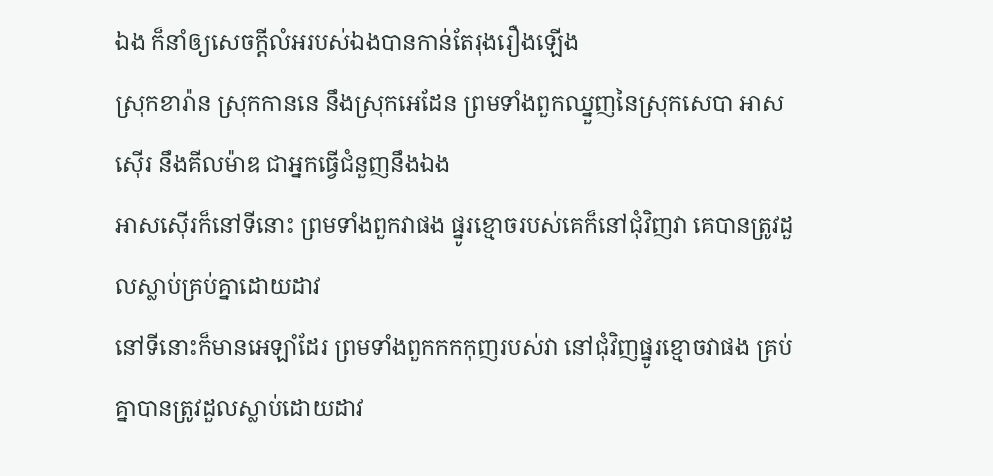ឯង ក៏នាំឲ្យសេចក្ដីលំអរបស់ឯងបានកាន់តែរុងរឿងឡើង
ស្រុកខារ៉ាន ស្រុកកាននេ នឹងស្រុកអេដែន ព្រមទាំងពួកឈ្នួញនៃស្រុកសេបា អាសស៊ើរ នឹងគីលម៉ាឌ ជាអ្នកធ្វើជំនួញនឹងឯង
អាសស៊ើរក៏នៅទីនោះ ព្រមទាំងពួកវាផង ផ្នូរខ្មោចរបស់គេក៏នៅជុំវិញវា គេបានត្រូវដួលស្លាប់គ្រប់គ្នាដោយដាវ
នៅទីនោះក៏មានអេឡាំដែរ ព្រមទាំងពួកកកកុញរបស់វា នៅជុំវិញផ្នូរខ្មោចវាផង គ្រប់គ្នាបានត្រូវដួលស្លាប់ដោយដាវ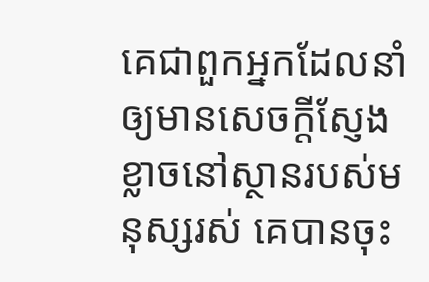គេជាពួកអ្នកដែលនាំឲ្យមានសេចក្ដីស្ញែងខ្លាចនៅស្ថានរបស់មនុស្សរស់ គេបានចុះ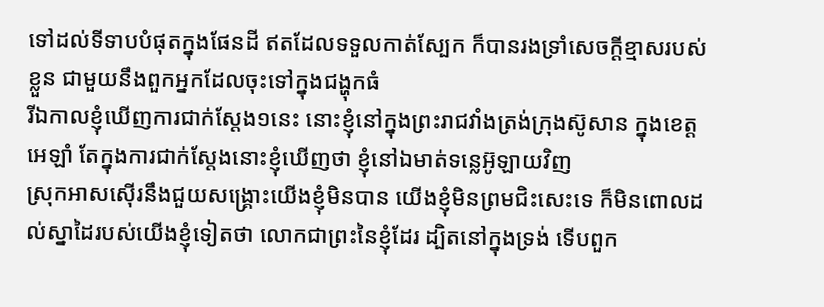ទៅដល់ទីទាបបំផុតក្នុងផែនដី ឥតដែលទទួលកាត់ស្បែក ក៏បានរងទ្រាំសេចក្ដីខ្មាសរបស់ខ្លួន ជាមួយនឹងពួកអ្នកដែលចុះទៅក្នុងជង្ហុកធំ
រីឯកាលខ្ញុំឃើញការជាក់ស្តែង១នេះ នោះខ្ញុំនៅក្នុងព្រះរាជវាំងត្រង់ក្រុងស៊ូសាន ក្នុងខេត្តអេឡាំ តែក្នុងការជាក់ស្តែងនោះខ្ញុំឃើញថា ខ្ញុំនៅឯមាត់ទន្លេអ៊ូឡាយវិញ
ស្រុកអាសស៊ើរនឹងជួយសង្គ្រោះយើងខ្ញុំមិនបាន យើងខ្ញុំមិនព្រមជិះសេះទេ ក៏មិនពោលដល់ស្នាដៃរបស់យើងខ្ញុំទៀតថា លោកជាព្រះនៃខ្ញុំដែរ ដ្បិតនៅក្នុងទ្រង់ ទើបពួក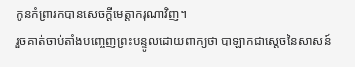កូនកំព្រារកបានសេចក្ដីមេត្តាករុណាវិញ។
រួចគាត់ចាប់តាំងបញ្ចេញព្រះបន្ទូលដោយពាក្យថា បាឡាកជាស្តេចនៃសាសន៍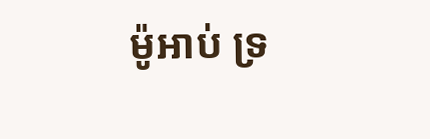ម៉ូអាប់ ទ្រ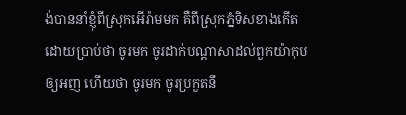ង់បាននាំខ្ញុំពីស្រុកអើរ៉ាមមក គឺពីស្រុកភ្នំទិសខាងកើត ដោយប្រាប់ថា ចូរមក ចូរដាក់បណ្តាសាដល់ពួកយ៉ាកុបឲ្យអញ ហើយថា ចូរមក ចូរប្រកួតនឹ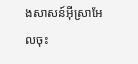ងសាសន៍អ៊ីស្រាអែលចុះ